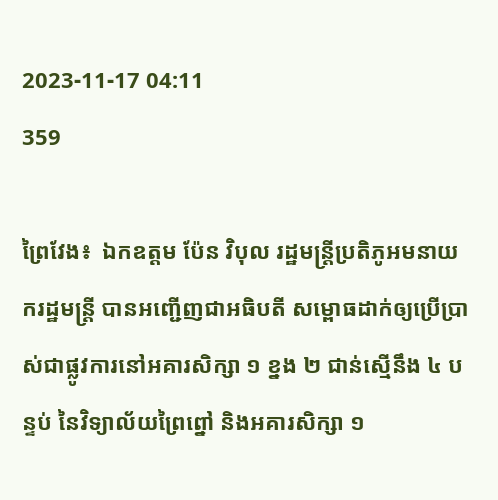2023-11-17 04:11
359

ព្រៃវែង៖  ឯកឧត្តម ប៉ែន វិបុល រដ្ឋមន្ត្រីប្រតិភូអមនាយករដ្ឋមន្ត្រី បានអញ្ជើញជាអធិបតី សម្ពោធដាក់ឲ្យប្រើប្រាស់ជាផ្លូវការនៅអគារសិក្សា ១ ខ្នង ២ ជាន់ស្មើនឹង ៤ បន្ទប់ នៃវិទ្យាល័យព្រៃព្នៅ និងអគារសិក្សា ១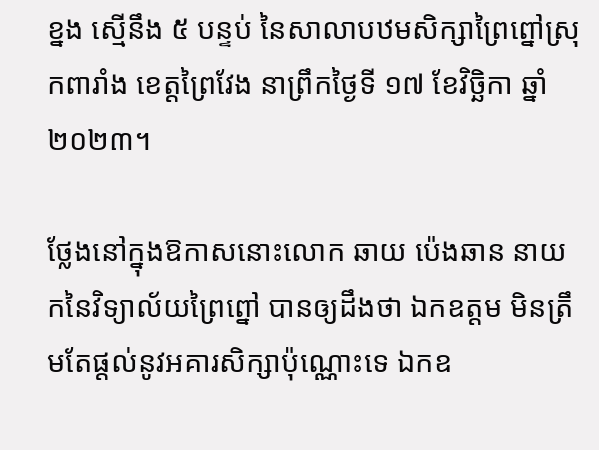ខ្នង ស្មើនឹង ៥ បន្ទប់ នៃសាលាបឋមសិក្សាព្រៃព្នៅស្រុកពារាំង ខេត្តព្រៃវែង នាព្រឹកថ្ងៃទី ១៧ ខែវិច្ឆិកា ឆ្នាំ២០២៣។

ថ្លែងនៅក្នុងឱកាសនោះលោក ឆាយ ប៉េងឆាន នាយកនៃវិទ្យាល័យព្រៃព្នៅ បានឲ្យដឹងថា ឯកឧត្ដម មិនត្រឹមតែផ្តល់នូវអគារសិក្សាប៉ុណ្ណោះទេ ឯកឧ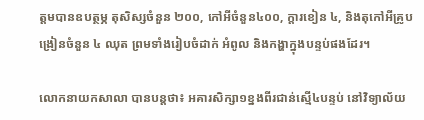ត្តមបានឧបត្ថម្ភ តុសិស្សចំនួន ២០០, កៅអីចំនួន៤០០, ក្តារខៀន ៤, និងតុកៅអីគ្រូបង្រៀនចំនួន ៤ ឈុត ព្រមទាំងរៀបចំដាក់ អំពូល និងកង្ហាក្នុងបន្ទប់ផងដែរ។

លោកនាយកសាលា បានបន្តថា៖ អគារសិក្សា១ខ្នងពីរជាន់ស្មើ៤បន្ទប់ នៅវិទ្យាល័យ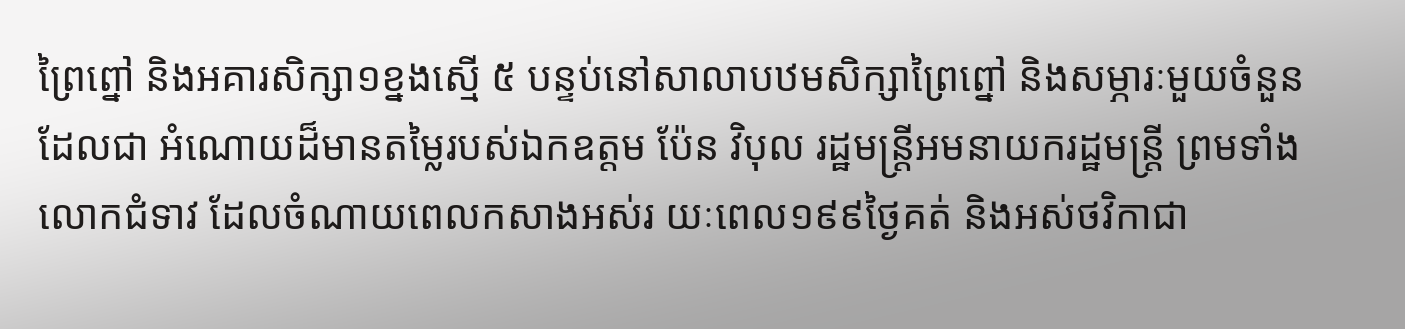ព្រៃព្នៅ និងអគារសិក្សា១ខ្នងស្មើ ៥ បន្ទប់នៅសាលាបឋមសិក្សាព្រៃព្នៅ និងសម្ភារៈមួយចំនួន ដែលជា អំណោយដ៏មានតម្លៃរបស់ឯកឧត្តម ប៉ែន វិបុល រដ្ឋមន្ត្រីអមនាយករដ្ឋមន្ត្រី ព្រមទាំងលោកជំទាវ ដែលចំណាយពេលកសាងអស់រ យៈពេល១៩៩ថ្ងៃគត់ និងអស់ថវិកាជា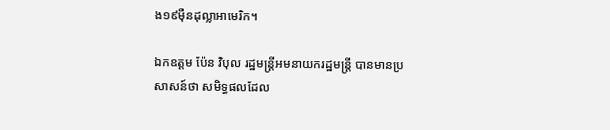ង១៩ម៉ឺនដុល្លាអាមេរិក។

ឯកឧត្តម ប៉ែន វិបុល រដ្ឋមន្ត្រីអមនាយករដ្ឋមន្ត្រី បានមានប្រសាសន៍ថា សមិទ្ធផលដែល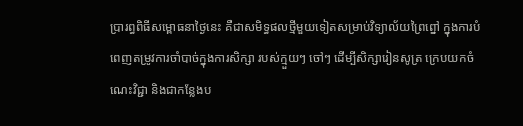ប្រារព្ធពិធីសម្ពោធនាថ្ងៃនេះ គឺជាសមិទ្ធផលថ្មីមួយទៀតសម្រាប់វិទ្យាល័យព្រៃព្នៅ ក្នុងការបំពេញតម្រូវការចាំបាច់ក្នុងការសិក្សា របស់ក្មួយៗ ចៅៗ ដើម្បីសិក្សារៀនសូត្រ ក្រេបយកចំណេះវិជ្ជា និងជាកន្លែងប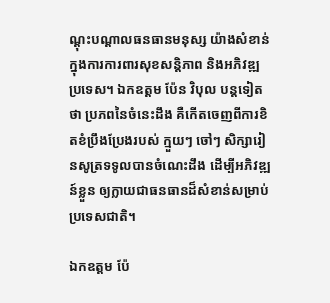ណ្ដុះបណ្ដាលធនធានមនុស្ស យ៉ាងសំខាន់ក្នុងការការពារសុខសន្តិភាព និងអភិវឌ្ឍប្រទេស។ ឯកឧត្តម ប៉ែន វិបុល បន្តទៀតថា ប្រភពនៃចំនេះដឹង គឺកើតចេញពីការខិតខំប្រឹងប្រែងរបស់ ក្មួយៗ ចៅៗ សិក្សារៀនសូត្រទទូលបានចំណេះដឹង ដើម្បីអភិវឌ្ឍន៍ខ្លួន ឲ្យក្លាយជាធនធានដ៏សំខាន់សម្រាប់ប្រទេសជាតិ។

ឯកឧត្តម ប៉ែ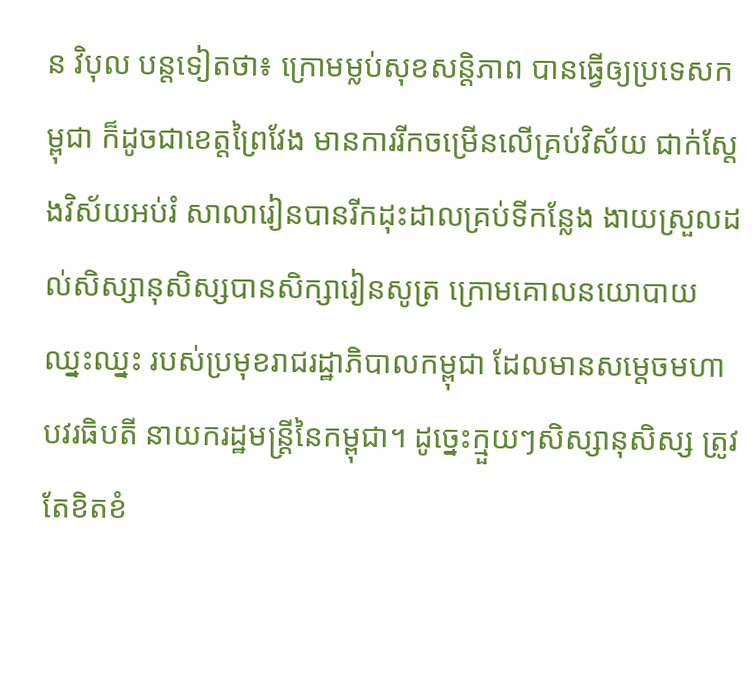ន វិបុល បន្តទៀតថា៖ ក្រោមម្លប់សុខសន្តិភាព បានធ្វើឲ្យប្រទេសកម្ពុជា ក៏ដូចជាខេត្តព្រៃវែង មានការរីកចម្រើនលើគ្រប់វិស័យ ជាក់ស្តែងវិស័យអប់រំ សាលារៀនបានរីកដុះដាលគ្រប់ទីកន្លែង ងាយស្រួលដល់សិស្សានុសិស្សបានសិក្សារៀនសូត្រ ក្រោមគោលនយោបាយ ឈ្នះឈ្នះ របស់ប្រមុខរាជរដ្ឋាភិបាលកម្ពុជា ដែលមានសម្តេចមហាបវរធិបតី នាយករដ្ឋមន្ត្រីនៃកម្ពុជា។ ដូច្នេះក្មួយៗសិស្សានុសិស្ស ត្រូវតែខិតខំ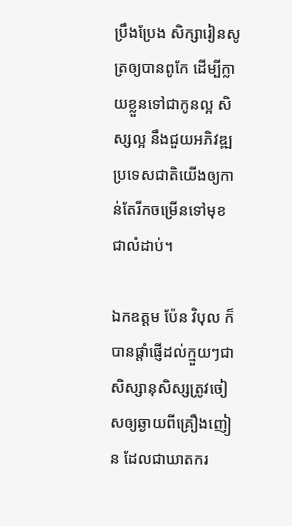ប្រឹងប្រែង សិក្សារៀនសូត្រឲ្យបានពូកែ ដើម្បីក្លាយខ្លួនទៅជាកូនល្អ សិស្សល្អ នឹងជួយអភិវឌ្ឍប្រទេសជាតិយើងឲ្យកាន់តែរីកចម្រើនទៅមុខជាលំដាប់។

ឯកឧត្តម ប៉ែន វិបុល ក៏បានផ្តាំផ្ញើដល់ក្មួយៗជាសិស្សានុសិស្សត្រូវចៀសឲ្យឆ្ងាយពីគ្រឿងញៀន ដែលជាឃាតករ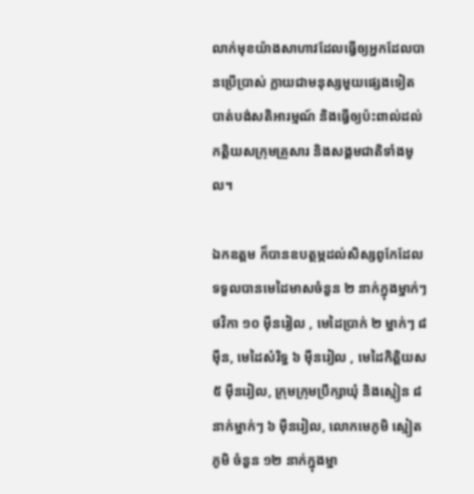លាក់មុខយ៉ាងសាហាវដែលធ្វេីឲ្យអ្នកដែលបានប្រេីប្រាស់ ក្លាយជាមនុស្សមួយផ្សេងទៀត បាត់បង់សតិអារម្មណ៍ និងធ្វេីឲ្យប៉ះពាល់ដល់កត្តិយសក្រុមគ្រួសារ និងសង្គមជាតិទាំងមូល។

ឯកឧត្តម ក៏បានឧបត្ថម្ភដល់សិស្សពូកែដែលទទួលបានមេដៃមាសចំនួន ២ នាក់ក្នុងម្នាក់ៗថវិកា ១០ ម៉ឺនរៀល , មេដៃប្រាក់ ២ ម្នាក់ៗ ៨ ម៉ឺន, មេដៃសំរិទ្ធ ៦ ម៉ឺនរៀល , មេដៃកិត្តិយស ៥ ម៉ឺនរៀល, ក្រុមក្រុមប្រឹក្សាឃុំ និងស្មៀន ៨ នាក់ម្នាក់ៗ ៦ ម៉ឺនរៀល, លោកមេភូមិ ស្មៀតភូមិ ចំនួន ១២ នាក់ក្នុងម្នា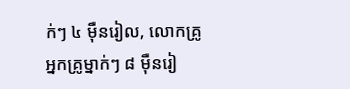ក់ៗ ៤ ម៉ឺនរៀល, លោកគ្រូអ្នកគ្រូម្នាក់ៗ ៨ ម៉ឺនរៀ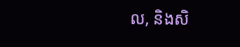ល, និងសិ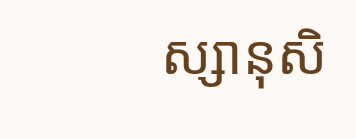ស្សានុសិ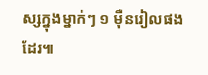ស្សក្នុងម្នាក់ៗ ១ ម៉ឺនរៀលផងដែរ៕